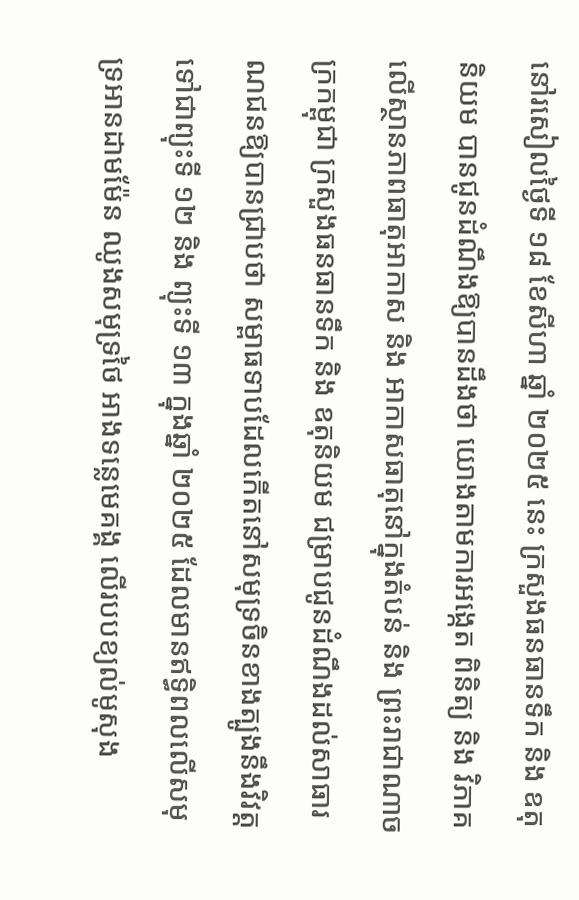នៅរសៀលថ្ងៃទី ១៨ ខែសីហា ឆ្នាំ ២០២៥ នេះ ក្រសួងធនធានទឹក និង ឧតុនិយម បានជូនដំណឹងឱ្យបានដឹងថា យោងតាមការអង្កេត ពិនិត្យ និង វិភាគលើស្ថានភាពធាតុអាកាស និង អាកាសធាតុនៅក្នុងតំបន់ និង ព្រះរាជាណាចក្រកម្ពុជា ក្រសួងធនធានទឹក និង ឧតុនិយម ជម្រាបជូនដំណឹងដល់សាធារណជនឱ្យបានជ្រាបថា សម្ពាធទាបដែលកើតនៅសមុទ្រចិនខាងត្បូងនឹងវិវត្តទៅជាព្យុះទី ១២ និង ព្យុះទី ១៣ ក្នុងឆ្នាំ ២០២៥ ដែលមានឥទ្ធិពលលើសមុទ្រអានដាមម៉ែន ឈូងសមុទ្រថៃ អាងទន្លេមេគង្គ លើរបបខ្យល់មូសុង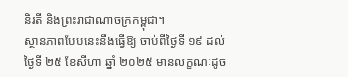និរតី និងព្រះរាជាណាចក្រកម្ពុជា។
ស្ថានភាពបែបនេះនឹងធ្វើឱ្យ ចាប់ពីថ្ងៃទី ១៩ ដល់ថ្ងៃទី ២៥ ខែសីហា ឆ្នាំ ២០២៥ មានលក្ខណៈដូច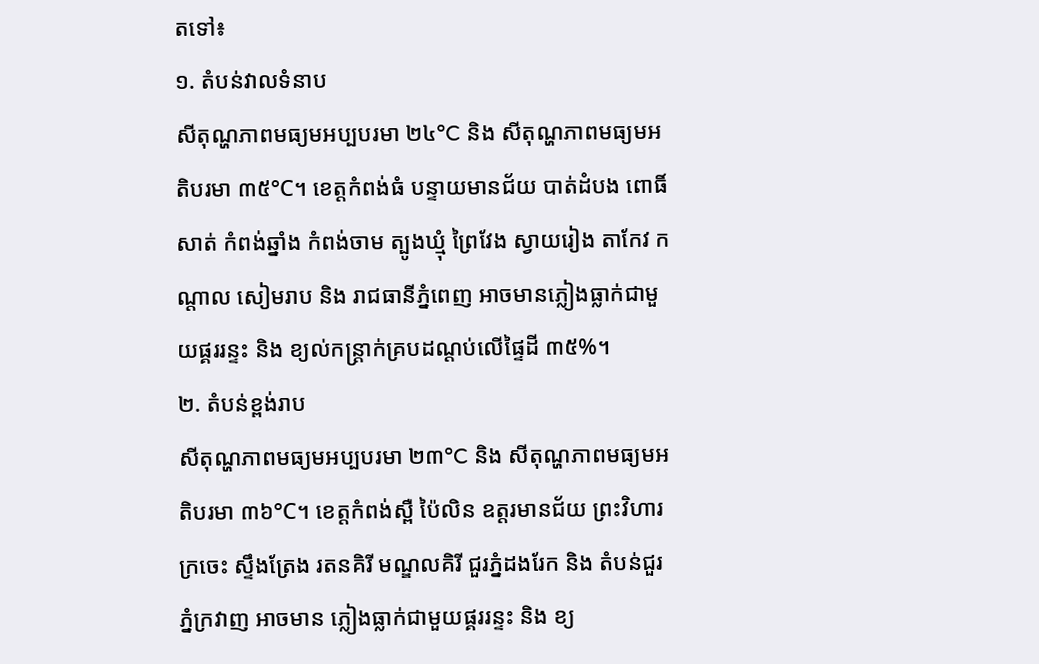តទៅ៖
១. តំបន់វាលទំនាប
សីតុណ្ហភាពមធ្យមអប្បបរមា ២៤°C និង សីតុណ្ហភាពមធ្យមអតិបរមា ៣៥°C។ ខេត្តកំពង់ធំ បន្ទាយមានជ័យ បាត់ដំបង ពោធិ៍សាត់ កំពង់ឆ្នាំង កំពង់ចាម ត្បូងឃ្មុំ ព្រៃវែង ស្វាយរៀង តាកែវ កណ្តាល សៀមរាប និង រាជធានីភ្នំពេញ អាចមានភ្លៀងធ្លាក់ជាមួយផ្គររន្ទះ និង ខ្យល់កន្ត្រាក់គ្របដណ្តប់លើផ្ទៃដី ៣៥%។
២. តំបន់ខ្ពង់រាប
សីតុណ្ហភាពមធ្យមអប្បបរមា ២៣°C និង សីតុណ្ហភាពមធ្យមអតិបរមា ៣៦°C។ ខេត្តកំពង់ស្ពឺ ប៉ៃលិន ឧត្តរមានជ័យ ព្រះវិហារ ក្រចេះ ស្ទឹងត្រែង រតនគិរី មណ្ឌលគិរី ជួរភ្នំដងរែក និង តំបន់ជួរភ្នំក្រវាញ អាចមាន ភ្លៀងធ្លាក់ជាមួយផ្គររន្ទះ និង ខ្យ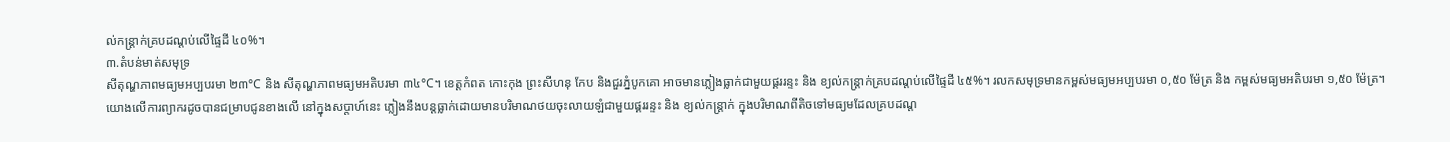ល់កន្ត្រាក់គ្របដណ្តប់លើផ្ទៃដី ៤០%។
៣.តំបន់មាត់សមុទ្រ
សីតុណ្ហភាពមធ្យមអប្បបរមា ២៣°C និង សីតុណ្ហភាពមធ្យមអតិបរមា ៣៤°C។ ខេត្តកំពត កោះកុង ព្រះសីហនុ កែប និងជួរភ្នំបូកគោ អាចមានភ្លៀងធ្លាក់ជាមួយផ្គររន្ទះ និង ខ្យល់កន្ត្រាក់គ្របដណ្តប់លើផ្ទៃដី ៤៥%។ រលកសមុទ្រមានកម្ពស់មធ្យមអប្បបរមា ០,៥០ ម៉ែត្រ និង កម្ពស់មធ្យមអតិបរមា ១,៥០ ម៉ែត្រ។
យោងលើការព្យាករដូចបានជម្រាបជូនខាងលើ នៅក្នុងសប្តាហ៍នេះ ភ្លៀងនឹងបន្តធ្លាក់ដោយមានបរិមាណថយចុះលាយឡំជាមួយផ្គររន្ទះ និង ខ្យល់កន្ត្រាក់ ក្នុងបរិមាណពីតិចទៅមធ្យមដែលគ្របដណ្ត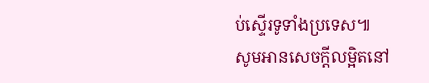ប់ស្ទើរទូទាំងប្រទេស៕
សូមអានសេចក្ដីលម្អិតនៅ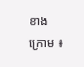ខាងក្រោម ៖